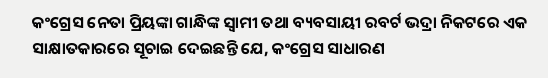କଂଗ୍ରେସ ନେତା ପ୍ରିୟଙ୍କା ଗାନ୍ଧିଙ୍କ ସ୍ୱାମୀ ତଥା ବ୍ୟବସାୟୀ ରବର୍ଟ ଭଦ୍ରା ନିକଟରେ ଏକ ସାକ୍ଷାତକାରରେ ସୂଚାଇ ଦେଇଛନ୍ତି ଯେ, କଂଗ୍ରେସ ସାଧାରଣ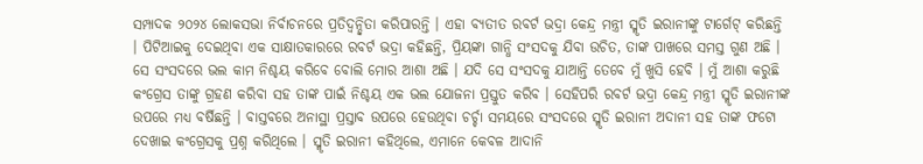ସମ୍ପାଦକ ୨୦୨୪ ଲୋକସଭା ନିର୍ବାଚନରେ ପ୍ରତିଦ୍ୱନ୍ଦ୍ୱିତା କରିପାରନ୍ତି । ଏହା ବ୍ୟତୀତ ରବର୍ଟ ଭଦ୍ରା କେନ୍ଦ୍ର ମନ୍ତ୍ରୀ ସ୍ମୃତି ଇରାନୀଙ୍କୁ ଟାର୍ଗେଟ୍ କରିଛନ୍ତି । ପିଟିଆଇକୁ ଦେଇଥିବା ଏକ ସାକ୍ଷାତକାରରେ ରବର୍ଟ ଭଦ୍ରା କହିଛନ୍ତି, ପ୍ରିୟଙ୍କା ଗାନ୍ଧି ସଂସଦକୁ ଯିବା ଉଚିତ, ତାଙ୍କ ପାଖରେ ସମସ୍ତ ଗୁଣ ଅଛି । ସେ ସଂସଦରେ ଭଲ କାମ ନିଶ୍ଚୟ କରିବେ ବୋଲି ମୋର ଆଶା ଅଛି । ଯଦି ସେ ସଂସଦକୁ ଯାଆନ୍ତି ତେବେ ମୁଁ ଖୁସି ହେବି । ମୁଁ ଆଶା କରୁଛି କଂଗ୍ରେସ ତାଙ୍କୁ ଗ୍ରହଣ କରିବା ସହ ତାଙ୍କ ପାଇଁ ନିଶ୍ଚୟ ଏକ ଭଲ ଯୋଜନା ପ୍ରସ୍ତୁତ କରିବ । ସେହିପରି ରବର୍ଟ ଭଦ୍ରା କେନ୍ଦ୍ର ମନ୍ତ୍ରୀ ସ୍ମୃତି ଇରାନୀଙ୍କ ଉପରେ ମଧ୍ୟ ବର୍ଷିଛନ୍ତି । ବାସ୍ତବରେ ଅନାସ୍ଥା ପ୍ରସ୍ତାବ ଉପରେ ହେଉଥିବା ଚର୍ଚ୍ଚା ସମୟରେ ସଂସଦରେ ସ୍ମୃତି ଇରାନୀ ଅଦାନୀ ସହ ତାଙ୍କ ଫଟୋ ଦେଖାଇ କଂଗ୍ରେସକୁ ପ୍ରଶ୍ନ କରିଥିଲେ । ସ୍ମୃତି ଇରାନୀ କହିଥିଲେ, ଏମାନେ କେବଳ ଆଦାନି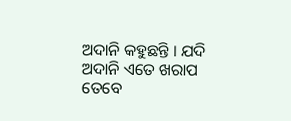ଅଦାନି କହୁଛନ୍ତି । ଯଦି ଅଦାନି ଏତେ ଖରାପ ତେବେ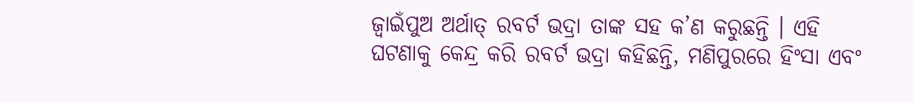ଜ୍ୱାଇଁପୁଅ ଅର୍ଥାତ୍ ରବର୍ଟ ଭଦ୍ରା ତାଙ୍କ ସହ କ’ଣ କରୁଛନ୍ତି । ଏହି ଘଟଣାକୁ କେନ୍ଦ୍ର କରି ରବର୍ଟ ଭଦ୍ରା କହିଛନ୍ତି, ମଣିପୁରରେ ହିଂସା ଏବଂ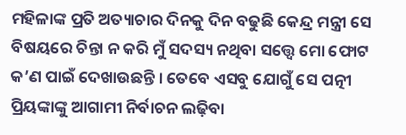ମହିଳାଙ୍କ ପ୍ରତି ଅତ୍ୟାଚାର ଦିନକୁ ଦିନ ବଢୁଛି କେନ୍ଦ୍ର ମନ୍ତ୍ରୀ ସେ ବିଷୟରେ ଚିନ୍ତା ନ କରି ମୁଁ ସଦସ୍ୟ ନଥିବା ସତ୍ତ୍ୱେ ମୋ ଫୋଟ କ’ଣ ପାଇଁ ଦେଖାଉଛନ୍ତି । ତେବେ ଏସବୁ ଯୋଗୁଁ ସେ ପତ୍ନୀ ପ୍ରିୟଙ୍କାଙ୍କୁ ଆଗାମୀ ନିର୍ବାଚନ ଲଢ଼ିବା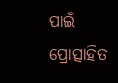ପାଇଁ ପ୍ରୋତ୍ସାହିତ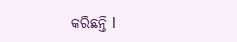କରିଛନ୍ତି l